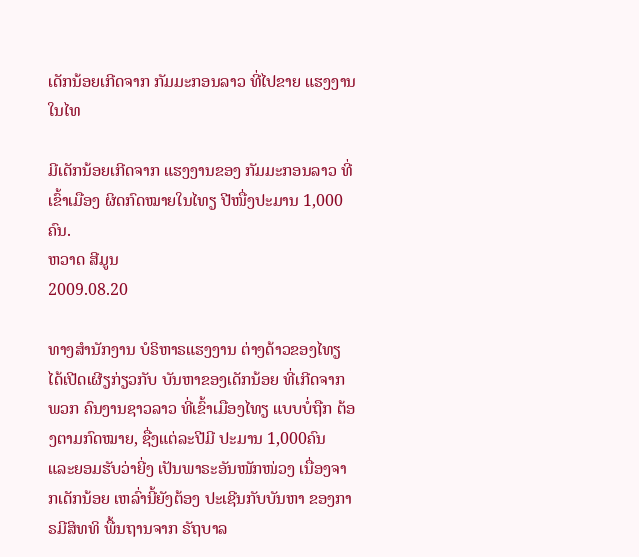ເດັກນ້ອຍເກີດຈາກ ກັມມະກອນລາວ ທີ່ໄປຂາຍ ແຮງງານ ໃນໄທ

ມີເດັກນ້ອຍເກີດຈາກ ແຮງງານຂອງ ກັມມະກອນລາວ ທີ່ເຂົ້າເມືອງ ຜິດກົດໝາຍໃນໄທຽ ປີໜື່ງປະມານ 1,000 ຄົນ.
ຫວາດ ສີມູນ
2009.08.20

ທາງສຳນັກງານ ບໍຣິຫາຣແຮງງານ ຕ່າງດ້າວຂອງໄທຽ ໄດ້ເປີດເຜີຽກ່ຽວກັບ ບັນຫາຂອງເດັກນ້ອຍ ທີ່ເກີດຈາກພວກ ຄົນງານຊາວລາວ ທີ່ເຂົ້າເມືອງໄທຽ ແບບບໍ່ຖືກ ຕ້ອງຕາມກົດໝາຍ, ຊື່ງແຕ່ລະປີມີ ປະມານ 1,000ຄົນ ແລະຍອມຮັບວ່າຍີ່ງ ເປັນພາຣະອັນໜັກໜ່ວງ ເນື່ອງຈາກເດັກນ້ອຍ ເຫລົ່ານີ້ຍັງຕ້ອງ ປະເຊີນກັບບັນຫາ ຂອງກາຣມີສິທທິ ພື້ນຖານຈາກ ຣັຖບາລ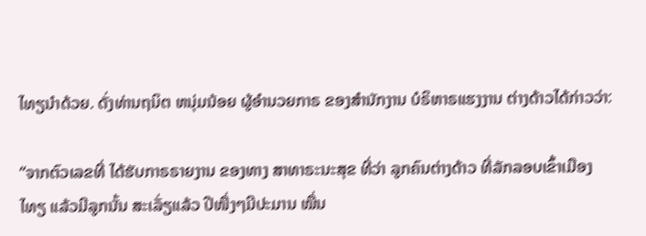ໄທຽນຳດ້ວຍ. ດັ່ງທ່ານຖນິຕ ຫນຸ່ມນ້ອຍ ຜູ້ອຳນວຍກາຣ ຂອງສຳນັກງານ ບໍຣິຫາຣແຮງງານ ຕ່າງດ້າວໄດ້ກ່າວວ່າ:

“ຈາກຕົວເລຂທີ່ ໄດ້ຮັບກາຣຣາຍງານ ຂອງທາງ ສາທາຣະນະສຸຂ ທີ່ວ່າ ລູກຄົນຕ່າງດ້າວ ທີ່ລັກລອບເຂົ້າເມືອງໄທຽ ແລ້ວມີລູກນັ້ນ ສະເລັ່ຽແລ້ວ ປີໜື່ງໆມີປະມານ ໝື່ນ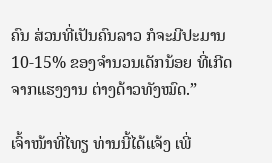ຄົນ ສ່ວນທີ່ເປັນຄົນລາວ ກໍຈະມີປະມານ 10-15% ຂອງຈຳນວນເດັກນ້ອຍ ທີ່ເກີດຈາກແຮງງານ ຕ່າງດ້າວທັງໝົດ.”

ເຈົ້າໜ້າທີ່ໄທຽ ທ່ານນີ້ໄດ້ແຈ້ງ ເພີ່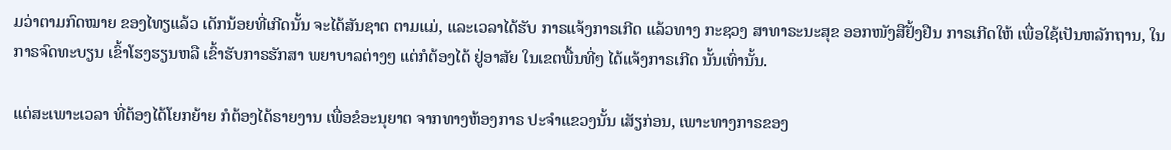ມວ່າຕາມກົດໝາຍ ຂອງໄທຽແລ້ວ ເດັກນ້ອຍທີ່ເກີດນັ້ນ ຈະໄດ້ສັນຊາຕ ຕາມແມ່, ແລະເວລາໄດ້ຮັບ ກາຣແຈ້ງກາຣເກີດ ແລ້ວທາງ ກະຊວງ ສາທາຣະນະສຸຂ ອອກໜັງສືຢັ້ງຢືນ ກາຣເກີດໃຫ້ ເພື່ອໃຊ້ເປັນຫລັກຖານ, ໃນກາຣຈົດທະບຽນ ເຂົ້າໂຮງຮຽນຫລື ເຂົ້າຮັບກາຣຮັກສາ ພຍາບາລຕ່າງໆ ແຕ່ກໍຕ້ອງໄດ້ ຢູ່ອາສັຍ ໃນເຂຕພື້ນທີ່ໆ ໄດ້ແຈ້ງກາຣເກີດ ນັ້ນເທົ່ານັ້ນ.

ແຕ່ສະເພາະເວລາ ທີ່ຕ້ອງໄດ້ໂຍກຍ້າຍ ກໍຕ້ອງໄດ້ຣາຍງານ ເພື່ອຂໍອະນຸຍາຕ ຈາກທາງຫ້ອງກາຣ ປະຈຳແຂວງນັ້ນ ເສັຽກ່ອນ, ເພາະທາງກາຣຂອງ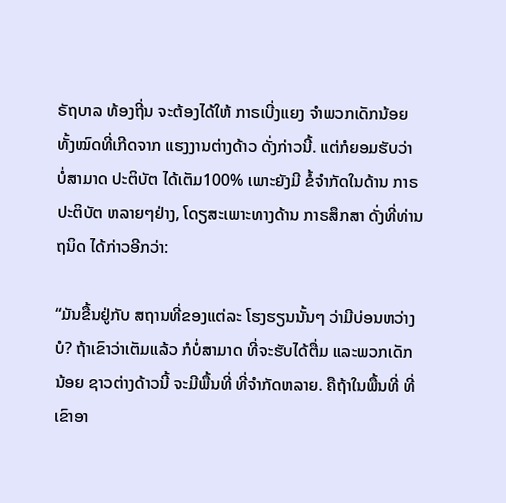ຣັຖບາລ ທ້ອງຖີ່ນ ຈະຕ້ອງໄດ້ໃຫ້ ກາຣເບີ່ງແຍງ ຈຳພວກເດັກນ້ອຍ ທັ້ງໝົດທີ່ເກີດຈາກ ແຮງງານຕ່າງດ້າວ ດັ່ງກ່າວນີ້. ແຕ່ກໍຍອມຮັບວ່າ ບໍ່ສາມາດ ປະຕິບັຕ ໄດ້ເຕັມ100% ເພາະຍັງມີ ຂໍ້ຈຳກັດໃນດ້ານ ກາຣປະຕິບັຕ ຫລາຍໆຢ່າງ, ໂດຽສະເພາະທາງດ້ານ ກາຣສຶກສາ ດັ່ງທີ່ທ່ານຖນິດ ໄດ້ກ່າວອີກວ່າ:

“ມັນຂື້ນຢູ່ກັບ ສຖານທີ່ຂອງແຕ່ລະ ໂຮງຮຽນນັ້ນໆ ວ່າມີບ່ອນຫວ່າງບໍ? ຖ້າເຂົາວ່າເຕັມແລ້ວ ກໍບໍ່ສາມາດ ທີ່ຈະຮັບໄດ້ຕື່ມ ແລະພວກເດັກນ້ອຍ ຊາວຕ່າງດ້າວນີ້ ຈະມີພື້ນທີ່ ທີ່ຈຳກັດຫລາຍ. ຄືຖ້າໃນພື້ນທີ່ ທີ່ເຂົາອາ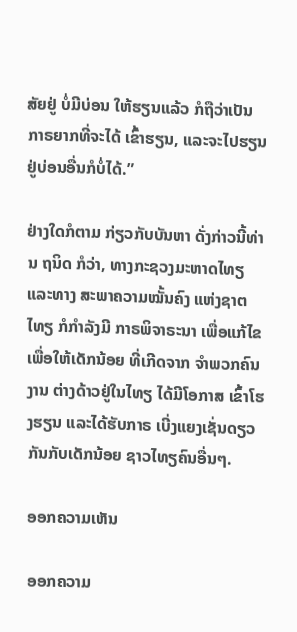ສັຍຢູ່ ບໍ່ມີບ່ອນ ໃຫ້ຮຽນແລ້ວ ກໍຖືວ່າເປັນ ກາຣຍາກທີ່ຈະໄດ້ ເຂົ້າຮຽນ, ແລະຈະໄປຮຽນ ຢູ່ບ່ອນອື່ນກໍບໍ່ໄດ້.”

ຢ່າງໃດກໍຕາມ ກ່ຽວກັບບັນຫາ ດັ່ງກ່າວນີ້ທ່ານ ຖນິດ ກໍວ່າ, ທາງກະຊວງມະຫາດໄທຽ ແລະທາງ ສະພາຄວາມໝັ້ນຄົງ ແຫ່ງຊາຕໄທຽ ກໍກຳລັງມີ ກາຣພິຈາຣະນາ ເພື່ອແກ້ໄຂ ເພື່ອໃຫ້ເດັກນ້ອຍ ທີ່ເກີດຈາກ ຈຳພວກຄົນງານ ຕ່າງດ້າວຢູ່ໃນໄທຽ ໄດ້ມີໂອກາສ ເຂົ້າໂຮງຮຽນ ແລະໄດ້ຮັບກາຣ ເບີ່ງແຍງເຊັ່ນດຽວ ກັນກັບເດັກນ້ອຍ ຊາວໄທຽຄົນອື່ນໆ.

ອອກຄວາມເຫັນ

ອອກຄວາມ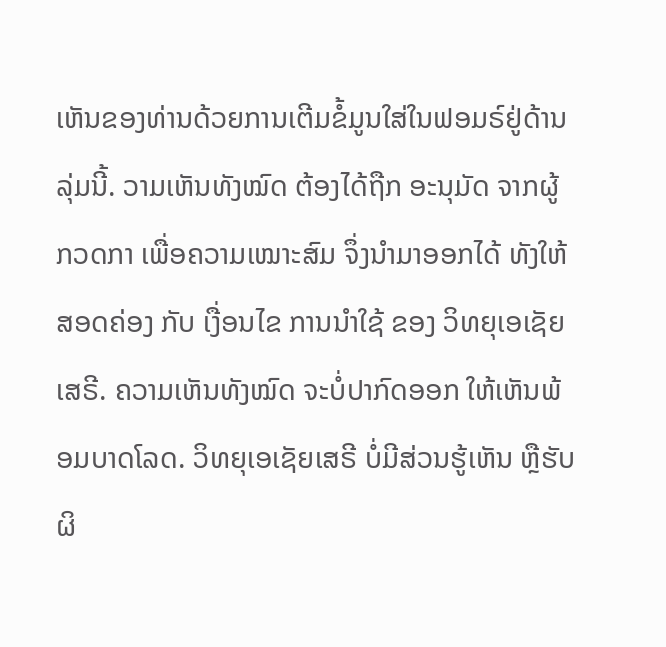ເຫັນຂອງທ່ານດ້ວຍການເຕີມຂໍ້ມູນໃສ່ໃນຟອມຣ໌ຢູ່ດ້ານລຸ່ມນີ້. ວາມເຫັນທັງໝົດ ຕ້ອງໄດ້ຖືກ ອະນຸມັດ ຈາກຜູ້ ກວດກາ ເພື່ອຄວາມເໝາະສົມ ຈຶ່ງນໍາມາອອກໄດ້ ທັງໃຫ້ສອດຄ່ອງ ກັບ ເງື່ອນໄຂ ການນຳໃຊ້ ຂອງ ວິທຍຸເອເຊັຍເສຣີ. ຄວາມເຫັນທັງໝົດ ຈະບໍ່ປາກົດອອກ ໃຫ້ເຫັນພ້ອມບາດໂລດ. ວິທຍຸເອເຊັຍເສຣີ ບໍ່ມີສ່ວນຮູ້ເຫັນ ຫຼືຮັບຜິ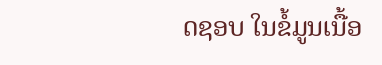ດຊອບ ໃນຂໍ້ມູນເນື້ອ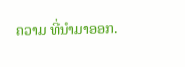ຄວາມ ທີ່ນໍາມາອອກ.